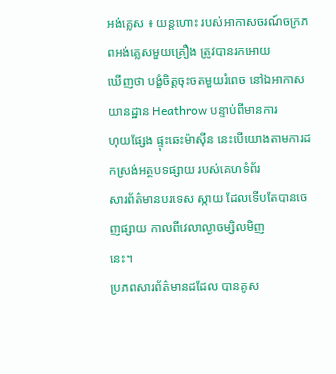អង់គ្លេស ៖ យន្តហោះ របស់អាកាសចរណ៍ចក្រភពអង់គ្លេសមួយគ្រឿង ត្រូវបានរកអោយ
ឃើញថា បង្ខំចិត្តចុះចតមួយរំពេច នៅឯអាកាសយានដ្ឋាន Heathrow បន្ទាប់ពីមានការ
ហុយផ្សែង ផ្ទុះឆេះម៉ាស៊ីន នេះបើយោងតាមការដកស្រង់អត្ថបទផ្សាយ របស់គេហទំព័រ
សារព័ត៌មានបរទេស ស្កាយ ដែលទើបតែបានចេញផ្សាយ កាលពីវេលាល្ងាចម្សិលមិញ
នេះ។
ប្រភពសារព័ត៌មានដដែល បានគូស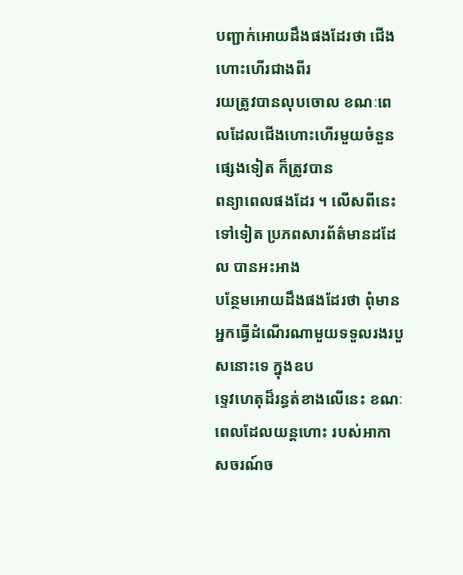បញ្ជាក់អោយដឹងផងដែរថា ជើងហោះហើរជាងពីរ
រយត្រូវបានលុបចោល ខណៈពេលដែលជើងហោះហើរមួយចំនួនផ្សេងទៀត ក៏ត្រូវបាន
ពន្យាពេលផងដែរ ។ លើសពីនេះ ទៅទៀត ប្រភពសារព័ត៌មានដដែល បានអះអាង
បន្ថែមអោយដឹងផងដែរថា ពុំមានអ្នកធ្វើដំណើរណាមួយទទួលរងរបួសនោះទេ ក្នុងឧប
ទ្ទេវហេតុដ៏រន្ធត់ខាងលើនេះ ខណៈពេលដែលយន្តហោះ របស់អាកាសចរណ៍ច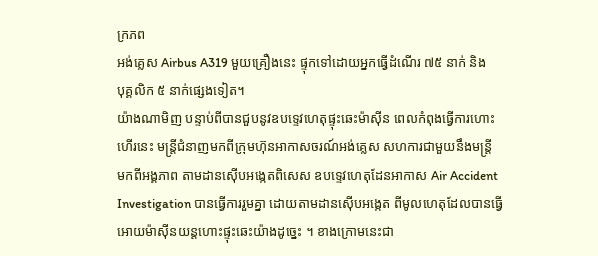ក្រភព
អង់គ្លេស Airbus A319 មួយគ្រឿងនេះ ផ្ទុកទៅដោយអ្នកធ្វើដំណើរ ៧៥ នាក់ និង
បុគ្គលិក ៥ នាក់ផ្សេងទៀត។
យ៉ាងណាមិញ បន្ទាប់ពីបានជួបនូវឧបទ្ទេវហេតុផ្ទុះឆេះម៉ាស៊ីន ពេលកំពុងធ្វើការហោះ
ហើរនេះ មន្រ្តីជំនាញមកពីក្រុមហ៊ុនអាកាសចរណ៍អង់គ្លេស សហការជាមួយនឹងមន្រ្តី
មកពីអង្គភាព តាមដានស៊ើបអង្កេតពិសេស ឧបទ្ទេវហេតុដែនអាកាស Air Accident
Investigation បានធ្វើការរួមគ្នា ដោយតាមដានស៊ើបអង្កេត ពីមូលហេតុដែលបានធ្វើ
អោយម៉ាស៊ីនយន្តហោះផ្ទុះឆេះយ៉ាងដូច្នេះ ។ ខាងក្រោមនេះជា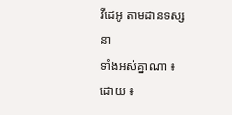វីដេអូ តាមដានទស្សនា
ទាំងអស់គ្នាណា ៖
ដោយ ៖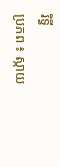រិទ្ធី
ប្រភព ៖ ស្កាយ